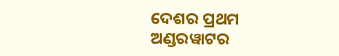ଦେଶର ପ୍ରଥମ ଅଣ୍ଡରୱାଟର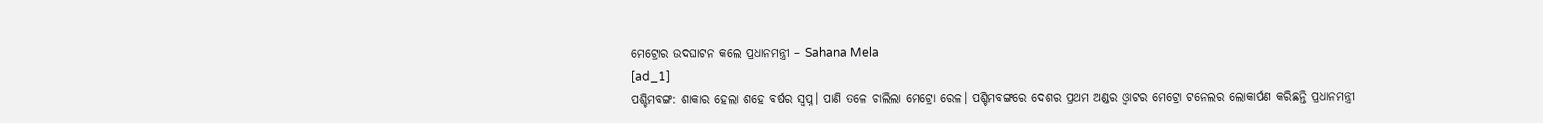ମେଟ୍ରୋର ଉଦଘାଟନ କଲେ ପ୍ରଧାନମନ୍ତ୍ରୀ – Sahana Mela
[ad_1]
ପଶ୍ଚିମବଙ୍ଗ: ଶାକାର ହେଲା ଶହେ ବର୍ଷର ସ୍ବପ୍ନ। ପାଣି ତଳେ ଚାଲିଲା ମେଟ୍ରୋ ରେଳ। ପଶ୍ଚିମବଙ୍ଗରେ ଦେଶର ପ୍ରଥମ ଅଣ୍ଡର ଓ୍ବାଟର ମେଟ୍ରୋ ଟନେଲର ଲୋକାର୍ପଣ କରିଛନ୍ତି ପ୍ରଧାନମନ୍ତ୍ରୀ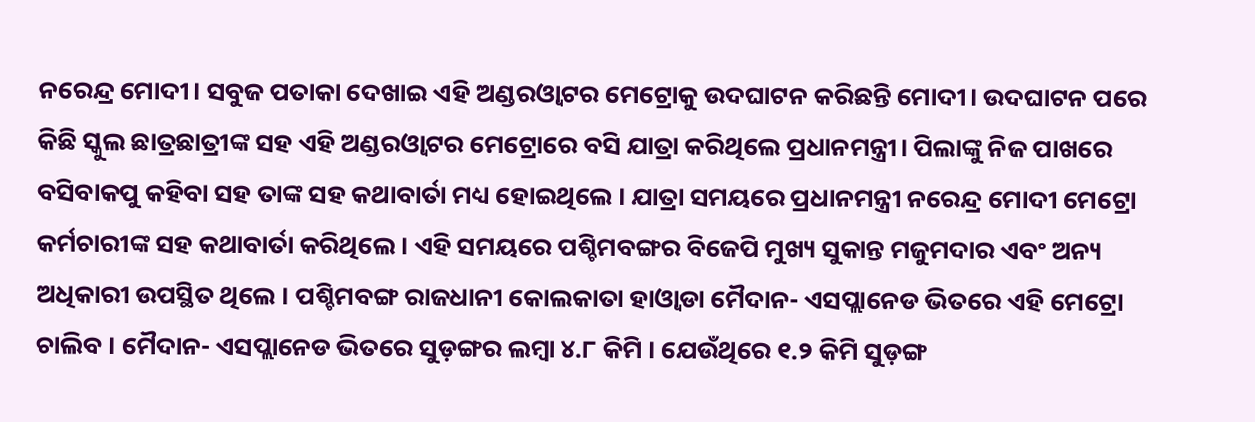ନରେନ୍ଦ୍ର ମୋଦୀ। ସବୁଜ ପତାକା ଦେଖାଇ ଏହି ଅଣ୍ଡରଓ୍ବାଟର ମେଟ୍ରୋକୁ ଉଦଘାଟନ କରିଛନ୍ତି ମୋଦୀ। ଉଦଘାଟନ ପରେ କିଛି ସ୍କୁଲ ଛାତ୍ରଛାତ୍ରୀଙ୍କ ସହ ଏହି ଅଣ୍ଡରଓ୍ବାଟର ମେଟ୍ରୋରେ ବସି ଯାତ୍ରା କରିଥିଲେ ପ୍ରଧାନମନ୍ତ୍ରୀ। ପିଲାଙ୍କୁ ନିଜ ପାଖରେ ବସିବାକପୁ କହିବା ସହ ତାଙ୍କ ସହ କଥାବାର୍ତା ମଧ୍ୟ ହୋଇଥିଲେ । ଯାତ୍ରା ସମୟରେ ପ୍ରଧାନମନ୍ତ୍ରୀ ନରେନ୍ଦ୍ର ମୋଦୀ ମେଟ୍ରୋ କର୍ମଚାରୀଙ୍କ ସହ କଥାବାର୍ତା କରିଥିଲେ । ଏହି ସମୟରେ ପଶ୍ଚିମବଙ୍ଗର ବିଜେପି ମୁଖ୍ୟ ସୁକାନ୍ତ ମଜୁମଦାର ଏବଂ ଅନ୍ୟ ଅଧିକାରୀ ଉପସ୍ଥିତ ଥିଲେ । ପଶ୍ଚିମବଙ୍ଗ ରାଜଧାନୀ କୋଲକାତା ହାଓ୍ବାଡା ମୈଦାନ- ଏସପ୍ଲାନେଡ ଭିତରେ ଏହି ମେଟ୍ରୋ ଚାଲିବ । ମୈଦାନ- ଏସପ୍ଲାନେଡ ଭିତରେ ସୁଡ଼ଙ୍ଗର ଲମ୍ବା ୪.୮ କିମି । ଯେଉଁଥିରେ ୧.୨ କିମି ସୁଡ଼ଙ୍ଗ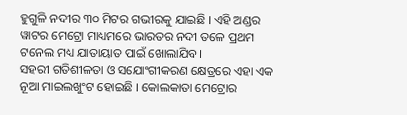ହୁଗୁଳି ନଦୀର ୩୦ ମିଟର ଗଭୀରକୁ ଯାଇଛି । ଏହି ଅଣ୍ଡର ୱାଟର ମେଟ୍ରୋ ମାଧ୍ୟମରେ ଭାରତର ନଦୀ ତଳେ ପ୍ରଥମ ଟନେଲ ମଧ୍ୟ ଯାତାୟାତ ପାଇଁ ଖୋଲାଯିବ।
ସହରୀ ଗତିଶୀଳତା ଓ ସଯୋଂଗୀକରଣ କ୍ଷେତ୍ରରେ ଏହା ଏକ ନୂଆ ମାଇଲଖୁଂଟ ହୋଇଛି । କୋଲକାତା ମେଟ୍ରୋର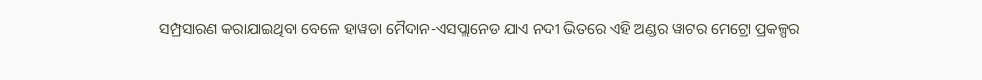ସମ୍ପ୍ରସାରଣ କରାଯାଇଥିବା ବେଳେ ହାୱଡା ମୈଦାନ-ଏସପ୍ଲାନେଡ ଯାଏ ନଦୀ ଭିତରେ ଏହି ଅଣ୍ଡର ୱାଟର ମେଟ୍ରୋ ପ୍ରକଳ୍ପର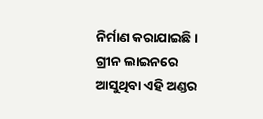ନିର୍ମାଣ କରାଯାଇଛି । ଗ୍ରୀନ ଲାଇନରେ ଆସୁଥିବା ଏହି ଅଣ୍ଡର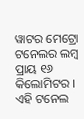ୱାଟର ମେଟ୍ରୋ ଟନେଲର ଲମ୍ବ ପ୍ରାୟ ୧୬ କିଲୋମିଟର । ଏହି ଟନେଲ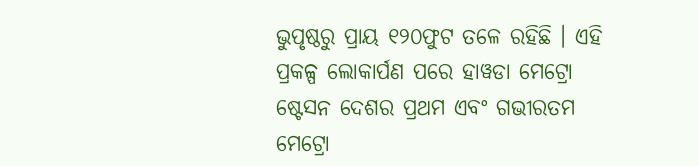ଭୁପୃଷ୍ଠରୁ ପ୍ରାୟ ୧୨୦ଫୁଟ ତଳେ ରହିଛି । ଏହି ପ୍ରକଳ୍ପ ଲୋକାର୍ପଣ ପରେ ହାୱଡା ମେଟ୍ରୋ ଷ୍ଟେସନ ଦେଶର ପ୍ରଥମ ଏବଂ ଗଭୀରତମ ମେଟ୍ରୋ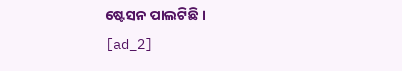ଷ୍ଟେସନ ପାଲଟିଛି ।
[ad_2]